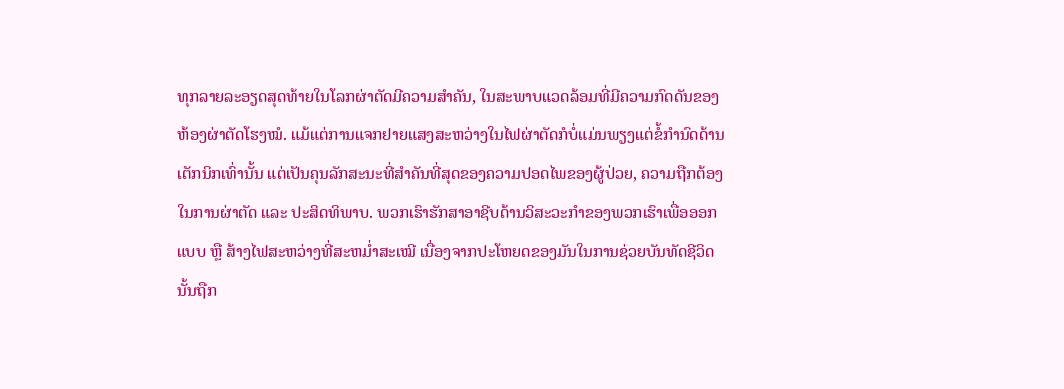ທຸກລາຍລະອຽດສຸດທ້າຍໃນໂລກຜ່າຕັດມີຄວາມສຳຄັນ, ໃນສະພາບແວດລ້ອມທີ່ມີຄວາມກົດດັນຂອງຫ້ອງຜ່າຕັດໂຮງໝໍ. ແມ້ແຕ່ການແຈກຢາຍແສງສະຫວ່າງໃນໄຟຜ່າຕັດກໍບໍ່ແມ່ນພຽງແຕ່ຂໍ້ກຳນົດດ້ານເຕັກນິກເທົ່ານັ້ນ ແຕ່ເປັນຄຸນລັກສະນະທີ່ສຳຄັນທີ່ສຸດຂອງຄວາມປອດໄພຂອງຜູ້ປ່ວຍ, ຄວາມຖືກຕ້ອງໃນການຜ່າຕັດ ແລະ ປະສິດທິພາບ. ພວກເຮົາຮັກສາອາຊີບດ້ານວິສະວະກຳຂອງພວກເຮົາເພື່ອອອກແບບ ຫຼື ສ້າງໄຟສະຫວ່າງທີ່ສະຫມໍ່າສະເໝີ ເນື່ອງຈາກປະໂຫຍດຂອງມັນໃນການຊ່ວຍບັນທັດຊີວິດນັ້ນຖືກ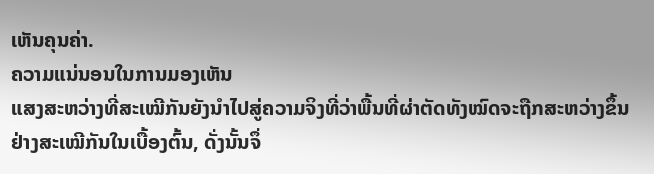ເຫັນຄຸນຄ່າ.
ຄວາມແນ່ນອນໃນການມອງເຫັນ
ແສງສະຫວ່າງທີ່ສະເໝີກັນຍັງນຳໄປສູ່ຄວາມຈິງທີ່ວ່າພື້ນທີ່ຜ່າຕັດທັງໝົດຈະຖືກສະຫວ່າງຂຶ້ນຢ່າງສະເໝີກັນໃນເບື້ອງຕົ້ນ, ດັ່ງນັ້ນຈຶ່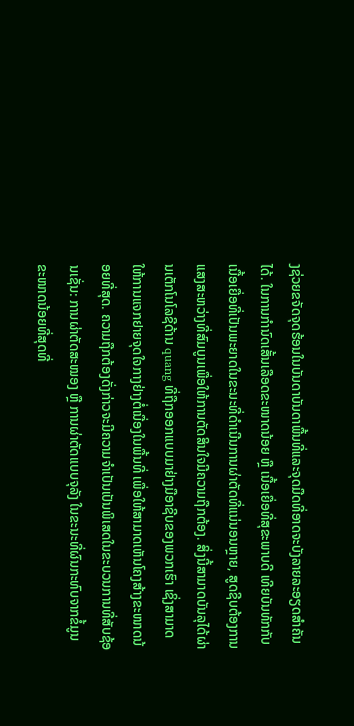ງຊ່ວຍຂຈັດຈຸດຮ້ອນໃນບັນດາບັນດາພື້ນທີ່ແລະຈຸດມືດທີ່ອາດຈະບັງລາຍລະອຽດສຳຄັນໄດ້. ໃນການກຳນົດເສັ້ນເລືອດຂະໜາດນ້ອຍ ຫຼື ເນື້ອເຍື່ອທີ່ສຸຂະພາບດີ ເທີຍບັນທັກກັບເນື້ອເຍື່ອທີ່ເປັນພະຍາດໃນຂະນະທີ່ດຳເນີນການຜ່າຕັດທີ່ແນ່ນອນຫຼາຍ, ສູດຊີບຕ້ອງການແສງສະຫວ່າງທີ່ສົມບູນເພື່ອໃຫ້ການຕັດສິນໃຈມີຄວາມຖືກຕ້ອງ. ສິ່ງນີ້ສາມາດບັນລຸໄດ້ຜ່ານເຕັກໂນໂລຊີດ້ານ quang ທີ່ຖືກອອກແບບມາຢ່າງມືອາຊີບຂອງພວກເຮົາ ເຊິ່ງສາມາດໃຫ້ການແຈກຢາຍຈຸດໃຈກາງຢ່າງຕໍ່ເນື່ອງໃນພື້ນທີ່ ເພື່ອໃຫ້ສາມາດເຫັນໂຄງສ້າງຂະໜາດນ້ອຍທີ່ສຸດ. ຄວາມຖືກຕ້ອງດັ່ງກ່າວຈະມີຄວາມຈຳເປັນເປັນພິເສດໃນຂະບວນການທີ່ສັບຊ້ອນເຊັ່ນ: ການຜ່າຕັດສະໝອງ ຫຼື ການຜ່າຕັດແບບຈຸລັງ ໃນຂະນະທີ່ຜົນກະທົບຈາກຂໍ້ມູນຂະໜາດນ້ອຍທີ່ສຸດທີ່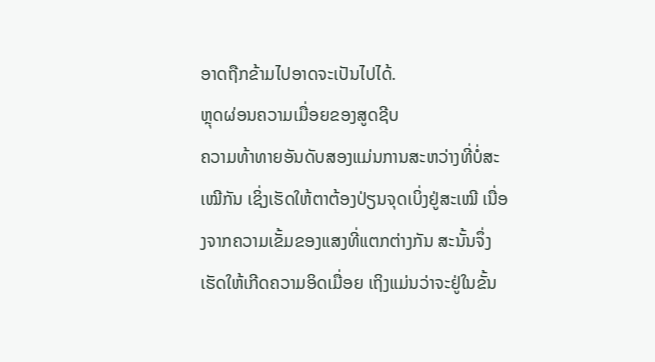ອາດຖືກຂ້າມໄປອາດຈະເປັນໄປໄດ້.
ຫຼຸດຜ່ອນຄວາມເມື່ອຍຂອງສູດຊີບ
ຄວາມທ້າທາຍອັນດັບສອງແມ່ນການສະຫວ່າງທີ່ບໍ່ສະເໝີກັນ ເຊິ່ງເຮັດໃຫ້ຕາຕ້ອງປ່ຽນຈຸດເບິ່ງຢູ່ສະເໝີ ເນື່ອງຈາກຄວາມເຂັ້ມຂອງແສງທີ່ແຕກຕ່າງກັນ ສະນັ້ນຈຶ່ງເຮັດໃຫ້ເກີດຄວາມອິດເມື່ອຍ ເຖິງແມ່ນວ່າຈະຢູ່ໃນຂັ້ນ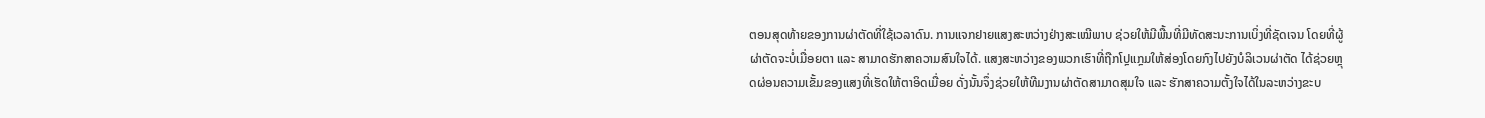ຕອນສຸດທ້າຍຂອງການຜ່າຕັດທີ່ໃຊ້ເວລາດົນ. ການແຈກຢາຍແສງສະຫວ່າງຢ່າງສະເໝີພາບ ຊ່ວຍໃຫ້ມີພື້ນທີ່ມີທັດສະນະການເບິ່ງທີ່ຊັດເຈນ ໂດຍທີ່ຜູ້ຜ່າຕັດຈະບໍ່ເມື່ອຍຕາ ແລະ ສາມາດຮັກສາຄວາມສົນໃຈໄດ້. ແສງສະຫວ່າງຂອງພວກເຮົາທີ່ຖືກໂປຼແກຼມໃຫ້ສ່ອງໂດຍກົງໄປຍັງບໍລິເວນຜ່າຕັດ ໄດ້ຊ່ວຍຫຼຸດຜ່ອນຄວາມເຂັ້ມຂອງແສງທີ່ເຮັດໃຫ້ຕາອິດເມື່ອຍ ດັ່ງນັ້ນຈຶ່ງຊ່ວຍໃຫ້ທີມງານຜ່າຕັດສາມາດສຸມໃຈ ແລະ ຮັກສາຄວາມຕັ້ງໃຈໄດ້ໃນລະຫວ່າງຂະບ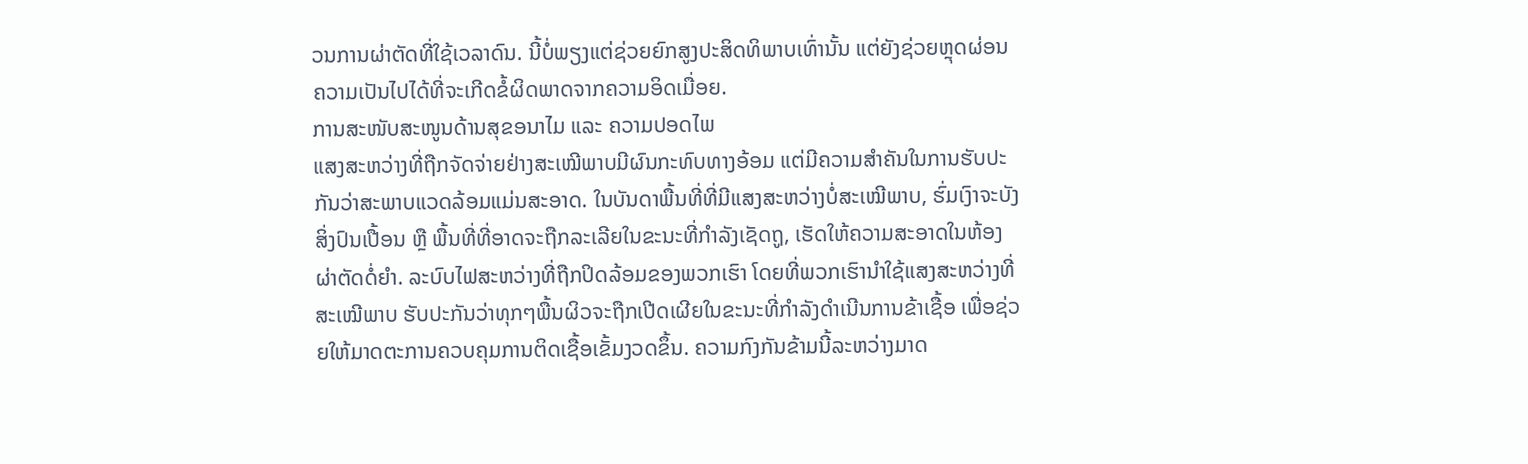ວນການຜ່າຕັດທີ່ໃຊ້ເວລາດົນ. ນີ້ບໍ່ພຽງແຕ່ຊ່ວຍຍົກສູງປະສິດທິພາບເທົ່ານັ້ນ ແຕ່ຍັງຊ່ວຍຫຼຸດຜ່ອນຄວາມເປັນໄປໄດ້ທີ່ຈະເກີດຂໍ້ຜິດພາດຈາກຄວາມອິດເມື່ອຍ.
ການສະໜັບສະໜູນດ້ານສຸຂອນາໄມ ແລະ ຄວາມປອດໄພ
ແສງສະຫວ່າງທີ່ຖືກຈັດຈ່າຍຢ່າງສະເໝີພາບມີຜົນກະທົບທາງອ້ອມ ແຕ່ມີຄວາມສຳຄັນໃນການຮັບປະກັນວ່າສະພາບແວດລ້ອມແມ່ນສະອາດ. ໃນບັນດາພື້ນທີ່ທີ່ມີແສງສະຫວ່າງບໍ່ສະເໝີພາບ, ຮົ່ມເງົາຈະບັງສິ່ງປົນເປື້ອນ ຫຼື ພື້ນທີ່ທີ່ອາດຈະຖືກລະເລີຍໃນຂະນະທີ່ກຳລັງເຊັດຖູ, ເຮັດໃຫ້ຄວາມສະອາດໃນຫ້ອງຜ່າຕັດດໍ່ຍຳ. ລະບົບໄຟສະຫວ່າງທີ່ຖືກປິດລ້ອມຂອງພວກເຮົາ ໂດຍທີ່ພວກເຮົານຳໃຊ້ແສງສະຫວ່າງທີ່ສະເໝີພາບ ຮັບປະກັນວ່າທຸກໆພື້ນຜິວຈະຖືກເປີດເຜີຍໃນຂະນະທີ່ກຳລັງດຳເນີນການຂ້າເຊື້ອ ເພື່ອຊ່ວຍໃຫ້ມາດຕະການຄວບຄຸມການຕິດເຊື້ອເຂັ້ມງວດຂຶ້ນ. ຄວາມກົງກັນຂ້າມນີ້ລະຫວ່າງມາດ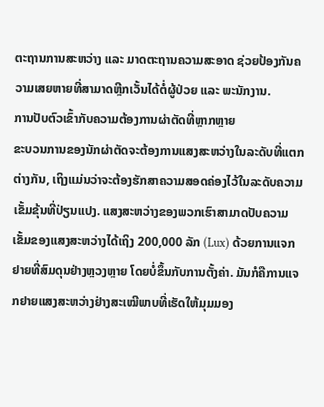ຕະຖານການສະຫວ່າງ ແລະ ມາດຕະຖານຄວາມສະອາດ ຊ່ວຍປ້ອງກັນຄວາມເສຍຫາຍທີ່ສາມາດຫຼີກເວັ້ນໄດ້ຕໍ່ຜູ້ປ່ວຍ ແລະ ພະນັກງານ.
ການປັບຕົວເຂົ້າກັບຄວາມຕ້ອງການຜ່າຕັດທີ່ຫຼາກຫຼາຍ
ຂະບວນການຂອງນັກຜ່າຕັດຈະຕ້ອງການແສງສະຫວ່າງໃນລະດັບທີ່ແຕກຕ່າງກັນ, ເຖິງແມ່ນວ່າຈະຕ້ອງຮັກສາຄວາມສອດຄ່ອງໄວ້ໃນລະດັບຄວາມເຂັ້ມຂຸ້ນທີ່ປ່ຽນແປງ. ແສງສະຫວ່າງຂອງພວກເຮົາສາມາດປັບຄວາມເຂັ້ມຂອງແສງສະຫວ່າງໄດ້ເຖິງ 200,000 ລັກ (Lux) ດ້ວຍການແຈກຢາຍທີ່ສົມດຸນຢ່າງຫຼວງຫຼາຍ ໂດຍບໍ່ຂຶ້ນກັບການຕັ້ງຄ່າ. ມັນກໍຄືການແຈກຢາຍແສງສະຫວ່າງຢ່າງສະເໝີພາບທີ່ເຮັດໃຫ້ມຸມມອງ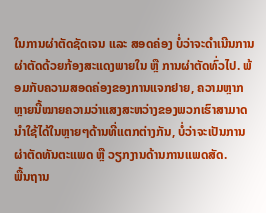ໃນການຜ່າຕັດຊັດເຈນ ແລະ ສອດຄ່ອງ ບໍ່ວ່າຈະດຳເນີນການຜ່າຕັດດ້ວຍກ້ອງສະແດງພາຍໃນ ຫຼື ການຜ່າຕັດທົ່ວໄປ. ພ້ອມກັບຄວາມສອດຄ່ອງຂອງການແຈກຢາຍ, ຄວາມຫຼາກຫຼາຍນີ້ໝາຍຄວາມວ່າແສງສະຫວ່າງຂອງພວກເຮົາສາມາດນຳໃຊ້ໄດ້ໃນຫຼາຍໆດ້ານທີ່ແຕກຕ່າງກັນ, ບໍ່ວ່າຈະເປັນການຜ່າຕັດທັນຕະແພດ ຫຼື ວຽກງານດ້ານການແພດສັດ.
ພື້ນຖານ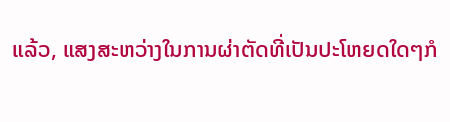ແລ້ວ, ແສງສະຫວ່າງໃນການຜ່າຕັດທີ່ເປັນປະໂຫຍດໃດໆກໍ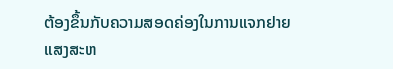ຕ້ອງຂຶ້ນກັບຄວາມສອດຄ່ອງໃນການແຈກຢາຍແສງສະຫ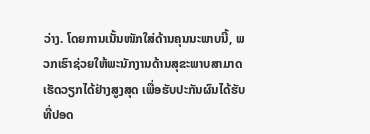ວ່າງ. ໂດຍການເນັ້ນໜັກໃສ່ດ້ານຄຸນນະພາບນີ້, ພວກເຮົາຊ່ວຍໃຫ້ພະນັກງານດ້ານສຸຂະພາບສາມາດເຮັດວຽກໄດ້ຢ່າງສູງສຸດ ເພື່ອຮັບປະກັນຜົນໄດ້ຮັບທີ່ປອດ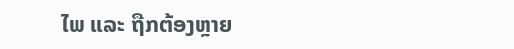ໄພ ແລະ ຖືກຕ້ອງຫຼາຍ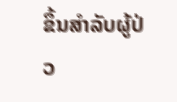ຂຶ້ນສຳລັບຜູ້ປ່ວ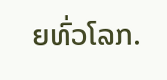ຍທົ່ວໂລກ.